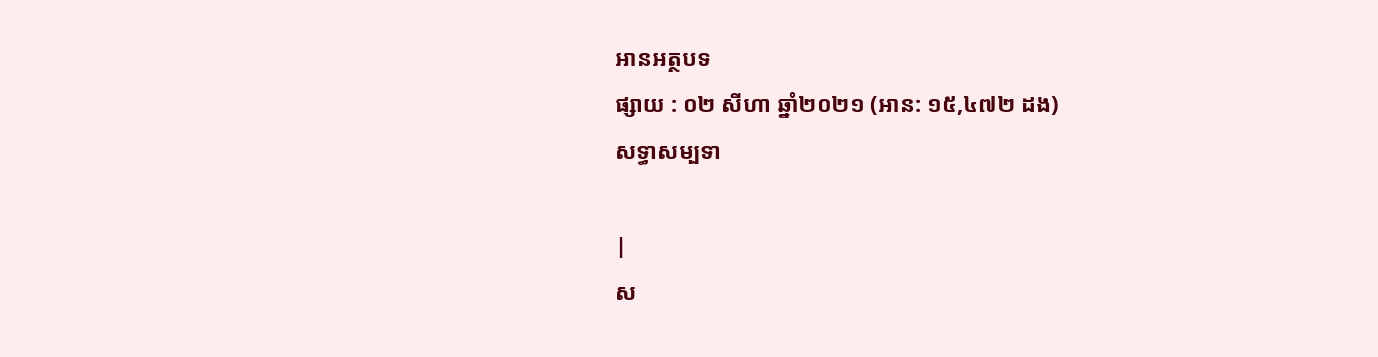អានអត្ថបទ
ផ្សាយ : ០២ សីហា ឆ្នាំ២០២១ (អាន: ១៥,៤៧២ ដង)
សទ្ធាសម្បទា

|
ស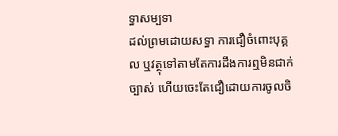ទ្ធាសម្បទា
ដល់ព្រមដោយសទ្ធា ការជឿចំពោះបុគ្គល ឬវត្ថុទៅតាមតែការដឹងការឮមិនជាក់ច្បាស់ ហើយចេះតែជឿដោយការចូលចិ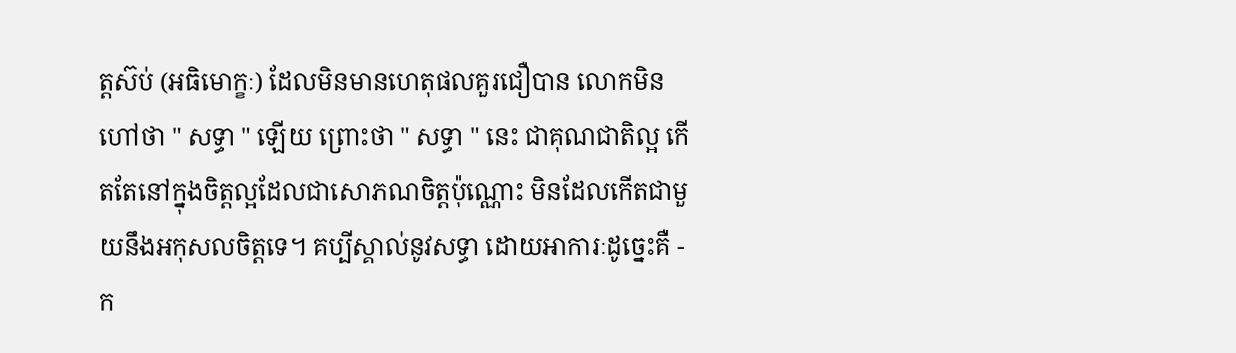ត្តស៊ប់ (អធិមោក្ខៈ) ដែលមិនមានហេតុផលគួរជឿបាន លោកមិនហៅថា " សទ្ធា " ឡើយ ព្រោះថា " សទ្ធា " នេះ ជាគុណជាតិល្អ កើតតែនៅក្នុងចិត្តល្អដែលជាសោភណចិត្តប៉ុណ្ណោះ មិនដែលកើតជាមួយនឹងអកុសលចិត្តទេ។ គប្បីស្គាល់នូវសទ្ធា ដោយអាការៈដូច្នេះគឺ - ក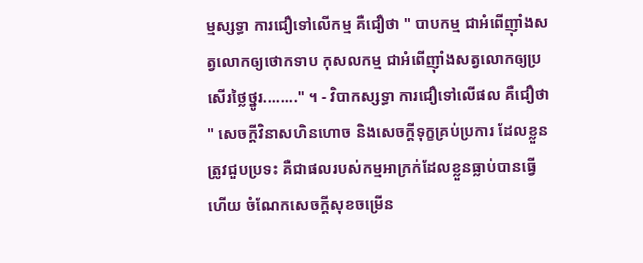ម្មស្សទ្ធា ការជឿទៅលើកម្ម គឺជឿថា " បាបកម្ម ជាអំពើញ៉ាំងសត្វលោកឲ្យថោកទាប កុសលកម្ម ជាអំពើញ៉ាំងសត្វលោកឲ្យប្រសើរថ្លៃថ្នូរ........" ។ - វិបាកស្សទ្ធា ការជឿទៅលើផល គឺជឿថា " សេចក្ដីវិនាសហិនហោច និងសេចក្ដីទុក្ខគ្រប់ប្រការ ដែលខ្លួនត្រូវជួបប្រទះ គឺជាផលរបស់កម្មអាក្រក់ដែលខ្លួនធ្លាប់បានធ្វើហើយ ចំណែកសេចក្ដីសុខចម្រើន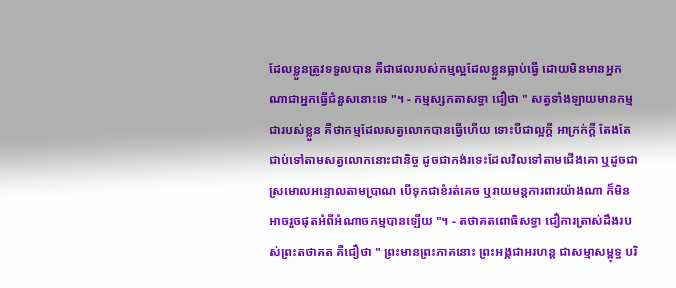ដែលខ្លួនត្រូវទទួលបាន គឺជាផលរបស់កម្មល្អដែលខ្លួនធ្លាប់ធ្វើ ដោយមិនមានអ្នកណាជាអ្នកធ្វើជំនួសនោះទេ "។ - កម្មស្សកតាសទ្ធា ជឿថា " សត្វទាំងឡាយមានកម្មជារបស់ខ្លួន គឺថាកម្មដែលសត្វលោកបានធ្វើហើយ ទោះបីជាល្អក្ដី អាក្រក់ក្ដី តែងតែជាប់ទៅតាមសត្វលោកនោះជានិច្ច ដូចជាកង់រទេះដែលវិលទៅតាមជើងគោ ឬដូចជាស្រមោលអន្ទោលតាមប្រាណ បើទុកជាខំរត់គេច ឬរាយមន្តការពារយ៉ាងណា ក៏មិនអាចរួចផុតអំពីអំណាចកម្មបានឡើយ "។ - តថាគតពោធិសទ្ធា ជឿការត្រាស់ដឹងរបស់ព្រះតថាគត គឺជឿថា " ព្រះមានព្រះភាគនោះ ព្រះអង្គជាអរហន្ត ជាសម្មាសម្ពុទ្ធ បរិ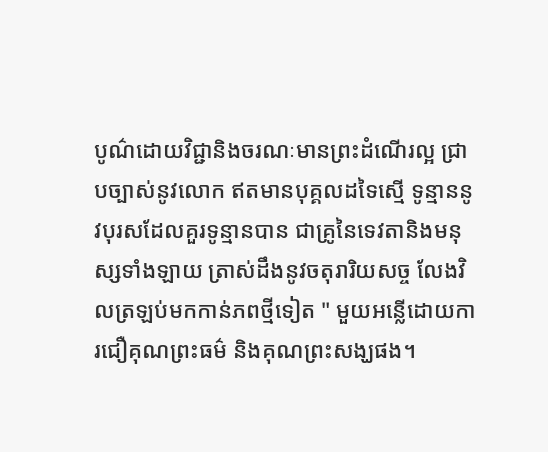បូណ៌ដោយវិជ្ជានិងចរណៈមានព្រះដំណើរល្អ ជ្រាបច្បាស់នូវលោក ឥតមានបុគ្គលដទៃស្មើ ទូន្មាននូវបុរសដែលគួរទូន្មានបាន ជាគ្រូនៃទេវតានិងមនុស្សទាំងឡាយ ត្រាស់ដឹងនូវចតុរារិយសច្ច លែងវិលត្រឡប់មកកាន់ភពថ្មីទៀត " មួយអន្លើដោយការជឿគុណព្រះធម៌ និងគុណព្រះសង្ឃផង។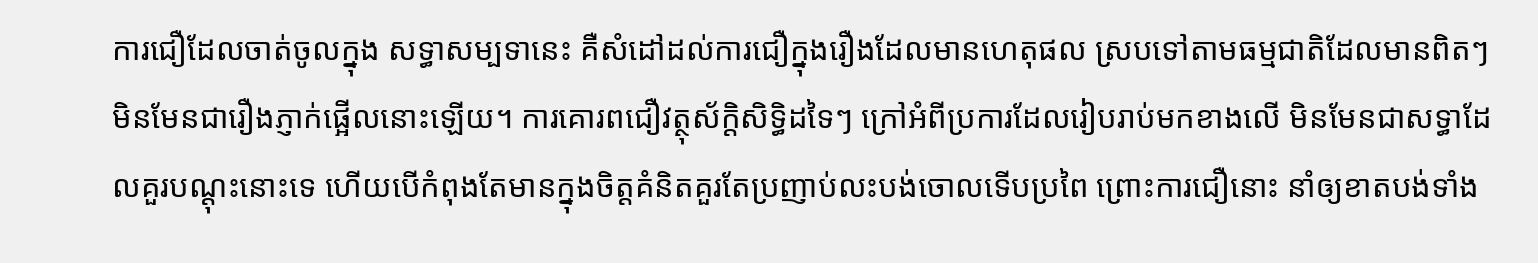ការជឿដែលចាត់ចូលក្នុង សទ្ធាសម្បទានេះ គឺសំដៅដល់ការជឿក្នុងរឿងដែលមានហេតុផល ស្របទៅតាមធម្មជាតិដែលមានពិតៗ មិនមែនជារឿងភ្ញាក់ផ្អើលនោះឡើយ។ ការគោរពជឿវត្ថុស័ក្តិសិទ្ធិដទៃៗ ក្រៅអំពីប្រការដែលរៀបរាប់មកខាងលើ មិនមែនជាសទ្ធាដែលគួរបណ្ដុះនោះទេ ហើយបើកំពុងតែមានក្នុងចិត្តគំនិតគួរតែប្រញាប់លះបង់ចោលទើបប្រពៃ ព្រោះការជឿនោះ នាំឲ្យខាតបង់ទាំង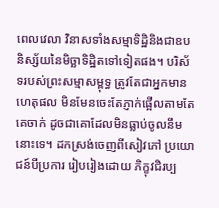ពេលវេលា វិនាសទាំងសម្មាទិដ្ឋិនិងជាឧបនិស្ស័យនៃមិច្ឆាទិដ្ឋិតទៅទៀតផង។ បរិស័ទរបស់ព្រះសម្មាសម្ពុទ្ធ ត្រូវតែជាអ្នកមានហេតុផល មិនមែនចេះតែភ្ញាក់ផ្អើលតាមតែគេចាក់ ដូចជាគោដែលមិនធ្លាប់ចូលនឹមនោះទេ។ ដកស្រង់ចេញពីសៀវភៅ ប្រយោជន៍បីប្រការ រៀបរៀងដោយ ភិក្ខុវជិរប្ប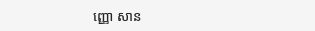ញ្ញោ សាន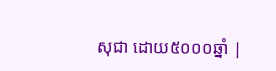សុជា ដោយ៥០០០ឆ្នាំ |